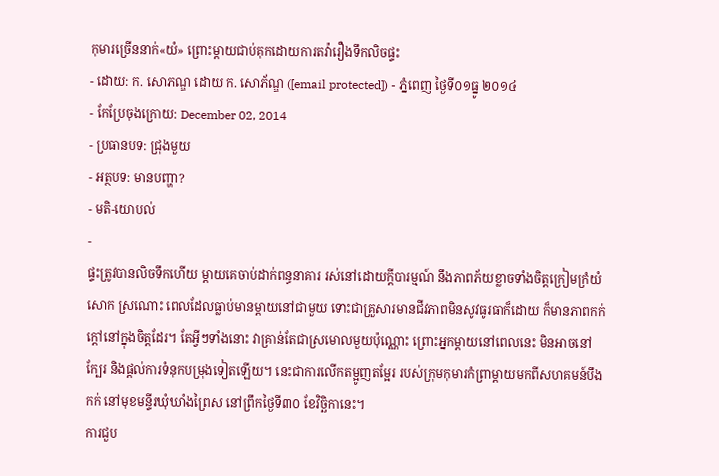កុមារច្រើននាក់«យំ» ព្រោះម្ដាយជាប់គុកដោយការតវ៉ារឿងទឹកលិចផ្ទះ
- ដោយ: ក. សោភណ្ឌ ដោយ ក. សោភ័ណ្ឌ ([email protected]) - ភ្នំពេញ ថ្ងៃទី០១ធ្នូ ២០១៤
- កែប្រែចុងក្រោយ: December 02, 2014
- ប្រធានបទ: ជ្រុងមួយ
- អត្ថបទ: មានបញ្ហា?
- មតិ-យោបល់
-
ផ្ទះត្រូវបានលិចទឹកហើយ ម្តាយគេចាប់ដាក់ពន្ធនាគារ រស់នៅដោយក្តីបារម្មណ៍ នឹងភាពភ័យខ្លាចទាំងចិត្តក្រៀមក្រំយំសោក ស្រណោះ ពេលដែលធ្លាប់មានម្តាយនៅជាមួយ ទោះជាគ្រួសារមានជីវភាពមិនសូវធូរធាក៏ដោយ ក៏មានភាពកក់ក្តៅនៅក្នុងចិត្តដែរ។ តែអ្វីៗទាំងនោះ វាគ្រាន់តែជាស្រមោលមួយប៉ុណ្ណោះ ព្រោះអ្នកម្តាយនៅពេលនេះ មិនអាចនៅក្បែរ និងផ្តល់ការទំនុកបម្រុងទៀតឡើយ។ នេះជាការលើកតម្អូញតម្អែរ របស់ក្រុមកុមារកំព្រាម្ដាយមកពីសហគមន៍បឹងកក់ នៅមុខមន្ទីរឃុំឃាំងព្រៃស នៅព្រឹកថ្ងៃទី៣០ ខែវិច្ឆិកានេះ។
ការជួប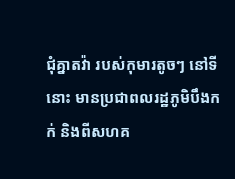ជុំគ្នាតវ៉ា របស់កុមារតូចៗ នៅទីនោះ មានប្រជាពលរដ្ឋភូមិបឹងកក់ និងពីសហគ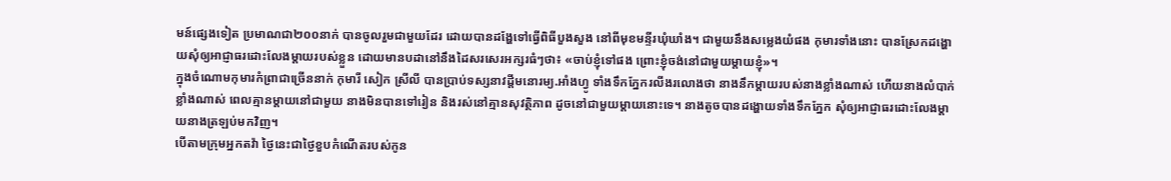មន៍ផ្សេងទៀត ប្រមាណជា២០០នាក់ បានចូលរួមជាមួយដែរ ដោយបានដង្ហែទៅធ្វើពិធីបួងសួង នៅពីមុខមន្ទីរឃុំឃាំង។ ជាមួយនឹងសម្លេងយំផង កុមារទាំងនោះ បានស្រែកដង្ហោយសុំឲ្យអាជ្ញាធរដោះលែងម្តាយរបស់ខ្លួន ដោយមានបដានៅនឹងដៃសរសេរអក្សរធំៗថា៖ «ចាប់ខ្ញុំទៅផង ព្រោះខ្ញុំចង់នៅជាមួយម្តាយខ្ញុំ»។
ក្នុងចំណោមកុមារកំព្រាជាច្រើននាក់ កុមារី សៀក ស្រីលី បានប្រាប់ទស្សនាវដ្តីមនោរម្យ.អាំងហ្វូ ទាំងទឹកភ្នែករលីងរលោងថា នាងនឹកម្តាយរបស់នាងខ្លាំងណាស់ ហើយនាងលំបាក់ខ្លាំងណាស់ ពេលគ្មានម្តាយនៅជាមួយ នាងមិនបានទៅរៀន និងរស់នៅគ្មានសុវត្ថិភាព ដូចនៅជាមួយម្តាយនោះទេ។ នាងតូចបានដង្ហោយទាំងទឹកភ្នែក សុំឲ្យអាជ្ញាធរដោះលែងម្តាយនាងត្រឡប់មកវិញ។
បើតាមក្រុមអ្នកតវ៉ា ថ្ងៃនេះជាថ្ងៃខួបកំណើតរបស់កូន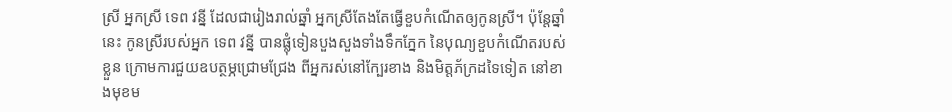ស្រី អ្នកស្រី ទេព វន្នី ដែលជារៀងរាល់ឆ្នាំ អ្នកស្រីតែងតែធ្វើខួបកំណើតឲ្យកូនស្រី។ ប៉ុន្តែឆ្នាំនេះ កូនស្រីរបស់អ្នក ទេព វន្នី បានផ្លុំទៀនបួងសួងទាំងទឹកភ្នែក នៃបុណ្យខួបកំណើតរបស់ខ្លួន ក្រោមការជួយឧបត្ថម្ភជ្រោមជ្រែង ពីអ្នករស់នៅក្បែរខាង និងមិត្តភ័ក្រដទៃទៀត នៅខាងមុខម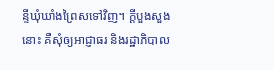ន្ទីឃុំឃាំងព្រៃសទៅវិញ។ ក្ដីបួងសួងនោះ គឺសុំឲ្យអាជ្ញាធរ និងរដ្ឋាភិបាល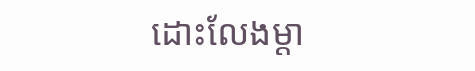ដោះលែងម្តា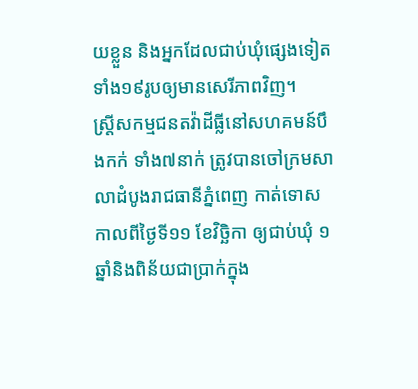យខ្លួន និងអ្នកដែលជាប់ឃុំផ្សេងទៀត ទាំង១៩រូបឲ្យមានសេរីភាពវិញ។
ស្ត្រីសកម្មជនតវ៉ាដីធ្លីនៅសហគមន៍បឹងកក់ ទាំង៧នាក់ ត្រូវបានចៅក្រមសាលាដំបូងរាជធានីភ្នំពេញ កាត់ទោស កាលពីថ្ងៃទី១១ ខែវិច្ឆិកា ឲ្យជាប់ឃុំ ១ឆ្នាំនិងពិន័យជាប្រាក់ក្នុង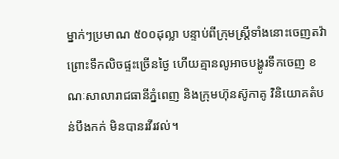ម្នាក់ៗប្រមាណ ៥០០ដុល្លា បន្ទាប់ពីក្រុមស្ត្រីទាំងនោះចេញតវ៉ា ព្រោះទឹកលិចផ្ទះច្រើនថ្ងៃ ហើយគ្មានលូអាចបង្ហូរទឹកចេញ ខណៈសាលារាជធានីភ្នំពេញ និងក្រុមហ៊ុនស៊ូកាគូ វិនិយោគតំបន់បឹងកក់ មិនបានរវីរវល់។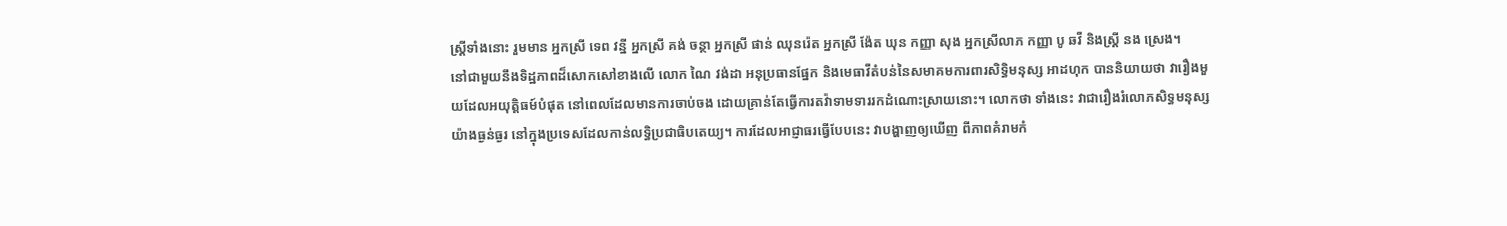ស្ត្រីទាំងនោះ រួមមាន អ្នកស្រី ទេព វន្នី អ្នកស្រី គង់ ចន្ថា អ្នកស្រី ផាន់ ឈុនរ៉េត អ្នកស្រី ង៉ែត ឃុន កញ្ញា សុង អ្នកស្រីលាភ កញ្ញា បូ ឆវី និងស្ត្រី នង ស្រេង។
នៅជាមួយនឹងទិដ្ឋភាពដ៏សោកសៅខាងលើ លោក ណៃ វង់ដា អនុប្រធានផ្នែក និងមេធាវីតំបន់នៃសមាគមការពារសិទ្ធិមនុស្ស អាដហុក បាននិយាយថា វារឿងមួយដែលអយុត្តិធម៍បំផុត នៅពេលដែលមានការចាប់ចង ដោយគ្រាន់តែធ្វើការតវ៉ាទាមទាររកដំណោះស្រាយនោះ។ លោកថា ទាំងនេះ វាជារឿងរំលោភសិទ្ធមនុស្សយ៉ាងធ្ងន់ធ្ងរ នៅក្នុងប្រទេសដែលកាន់លទ្ធិប្រជាធិបតេយ្យ។ ការដែលអាជ្ញាធរធ្វើបែបនេះ វាបង្ហាញឲ្យឃើញ ពីភាពគំរាមកំ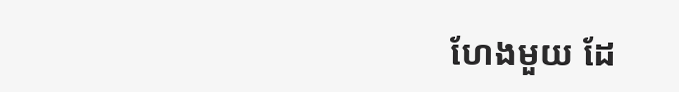ហែងមួយ ដែ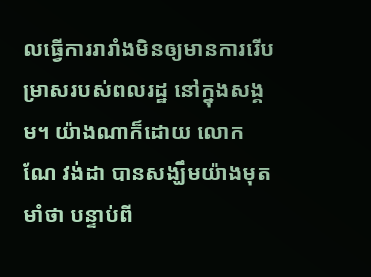លធ្វើការរារាំងមិនឲ្យមានការរើបម្រាសរបស់ពលរដ្ឋ នៅក្នុងសង្គម។ យ៉ាងណាក៏ដោយ លោក ណែ វង់ដា បានសង្ឃឹមយ៉ាងមុតមាំថា បន្ទាប់ពី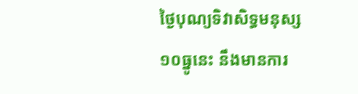ថ្ងៃបុណ្យទិវាសិទ្ធមនុស្ស១០ធ្នូនេះ នឹងមានការ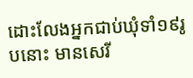ដោះលែងអ្នកជាប់ឃុំទាំ១៩រូបនោះ មានសេរី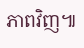ភាពវិញ៕